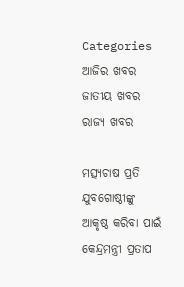Categories
ଆଜିର ଖବର ଜାତୀୟ ଖବର ରାଜ୍ୟ ଖବର

ମତ୍ସ୍ୟଚାଷ ପ୍ରତି ଯୁବଗୋଷ୍ଠୀଙ୍କୁ ଆକୃଷ୍ଠ କରିବା ପାଇଁ କେନ୍ଦ୍ରମନ୍ତ୍ରୀ ପ୍ରତାପ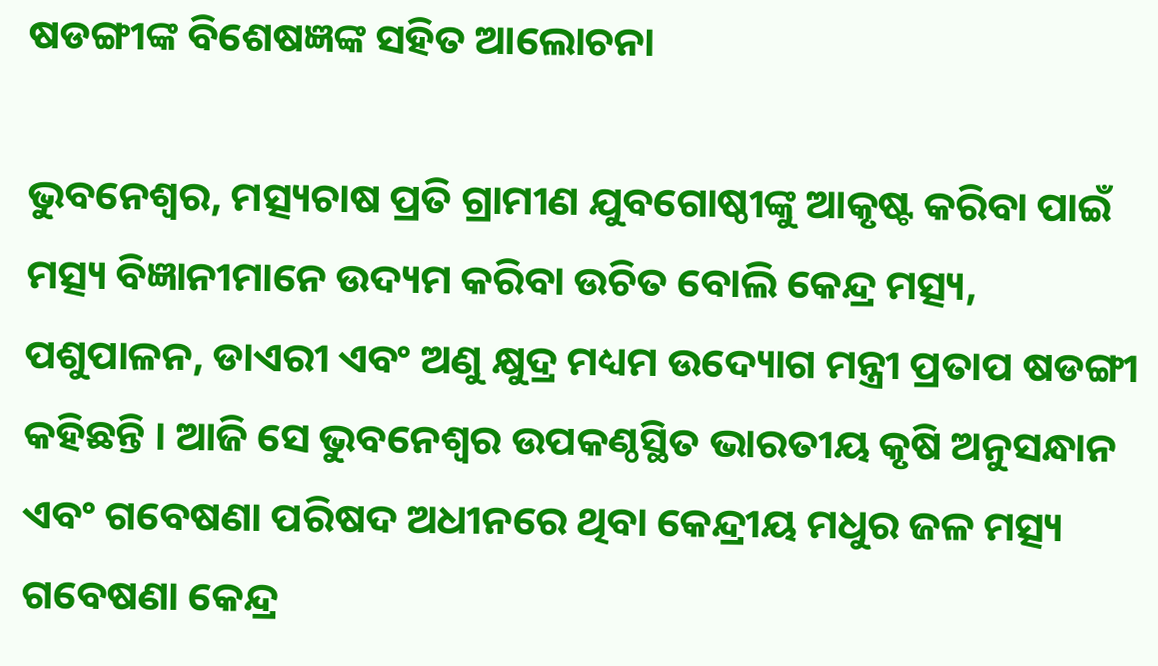ଷଡଙ୍ଗୀଙ୍କ ବିଶେଷଜ୍ଞଙ୍କ ସହିତ ଆଲୋଚନା

ଭୁବନେଶ୍ବର, ମତ୍ସ୍ୟଚାଷ ପ୍ରତି ଗ୍ରାମୀଣ ଯୁବଗୋଷ୍ଠୀଙ୍କୁ ଆକୃଷ୍ଟ କରିବା ପାଇଁ ମତ୍ସ୍ୟ ବିଜ୍ଞାନୀମାନେ ଉଦ୍ୟମ କରିବା ଉଚିତ ବୋଲି କେନ୍ଦ୍ର ମତ୍ସ୍ୟ, ପଶୁପାଳନ, ଡାଏରୀ ଏବଂ ଅଣୁ କ୍ଷୁଦ୍ର ମଧ୍ୟମ ଉଦ୍ୟୋଗ ମନ୍ତ୍ରୀ ପ୍ରତାପ ଷଡଙ୍ଗୀ କହିଛନ୍ତି । ଆଜି ସେ ଭୁବନେଶ୍ୱର ଉପକଣ୍ଠସ୍ଥିତ ଭାରତୀୟ କୃଷି ଅନୁସନ୍ଧାନ ଏବଂ ଗବେଷଣା ପରିଷଦ ଅଧୀନରେ ଥିବା କେନ୍ଦ୍ରୀୟ ମଧୁର ଜଳ ମତ୍ସ୍ୟ ଗବେଷଣା କେନ୍ଦ୍ର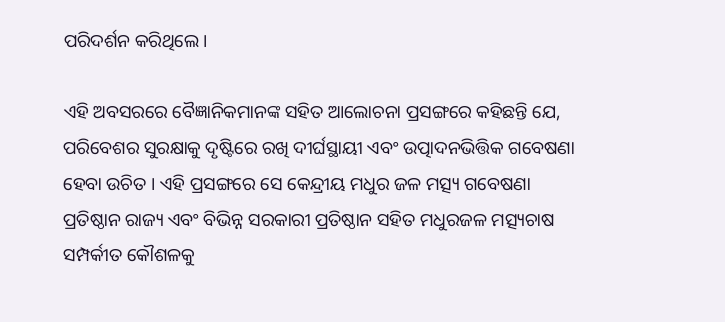ପରିଦର୍ଶନ କରିଥିଲେ।

ଏହି ଅବସରରେ ବୈଜ୍ଞାନିକମାନଙ୍କ ସହିତ ଆଲୋଚନା ପ୍ରସଙ୍ଗରେ କହିଛନ୍ତି ଯେ, ପରିବେଶର ସୁରକ୍ଷାକୁ ଦୃଷ୍ଟିରେ ରଖି ଦୀର୍ଘସ୍ଥାୟୀ ଏବଂ ଉତ୍ପାଦନଭିତ୍ତିକ ଗବେଷଣା ହେବା ଉଚିତ । ଏହି ପ୍ରସଙ୍ଗରେ ସେ କେନ୍ଦ୍ରୀୟ ମଧୁର ଜଳ ମତ୍ସ୍ୟ ଗବେଷଣା ପ୍ରତିଷ୍ଠାନ ରାଜ୍ୟ ଏବଂ ବିଭିନ୍ନ ସରକାରୀ ପ୍ରତିଷ୍ଠାନ ସହିତ ମଧୁରଜଳ ମତ୍ସ୍ୟଚାଷ ସମ୍ପର୍କୀତ କୌଶଳକୁ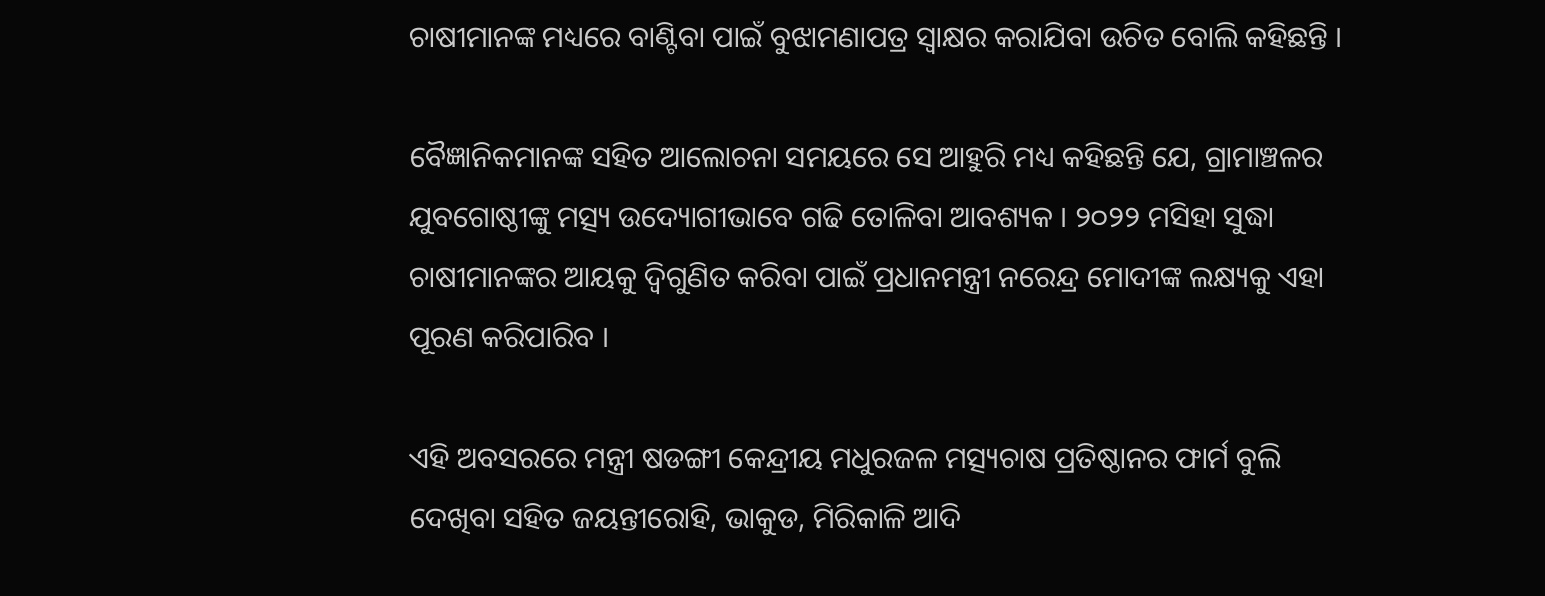ଚାଷୀମାନଙ୍କ ମଧ୍ୟରେ ବାଣ୍ଟିବା ପାଇଁ ବୁଝାମଣାପତ୍ର ସ୍ୱାକ୍ଷର କରାଯିବା ଉଚିତ ବୋଲି କହିଛନ୍ତି ।

ବୈଜ୍ଞାନିକମାନଙ୍କ ସହିତ ଆଲୋଚନା ସମୟରେ ସେ ଆହୁରି ମଧ୍ୟ କହିଛନ୍ତି ଯେ, ଗ୍ରାମାଞ୍ଚଳର ଯୁବଗୋଷ୍ଠୀଙ୍କୁ ମତ୍ସ୍ୟ ଉଦ୍ୟୋଗୀଭାବେ ଗଢି ତୋଳିବା ଆବଶ୍ୟକ । ୨୦୨୨ ମସିହା ସୁଦ୍ଧା ଚାଷୀମାନଙ୍କର ଆୟକୁ ଦ୍ୱିଗୁଣିତ କରିବା ପାଇଁ ପ୍ରଧାନମନ୍ତ୍ରୀ ନରେନ୍ଦ୍ର ମୋଦୀଙ୍କ ଲକ୍ଷ୍ୟକୁ ଏହା ପୂରଣ କରିପାରିବ ।

ଏହି ଅବସରରେ ମନ୍ତ୍ରୀ ଷଡଙ୍ଗୀ କେନ୍ଦ୍ରୀୟ ମଧୁରଜଳ ମତ୍ସ୍ୟଚାଷ ପ୍ରତିଷ୍ଠାନର ଫାର୍ମ ବୁଲି ଦେଖିବା ସହିତ ଜୟନ୍ତୀରୋହି, ଭାକୁଡ, ମିରିକାଳି ଆଦି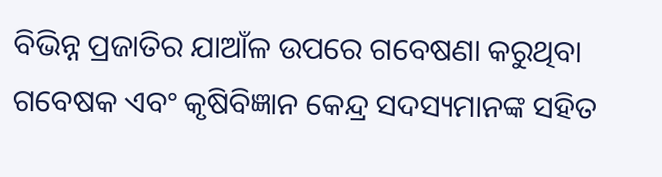ବିଭିନ୍ନ ପ୍ରଜାତିର ଯାଆଁଳ ଉପରେ ଗବେଷଣା କରୁଥିବା ଗବେଷକ ଏବଂ କୃଷିବିଜ୍ଞାନ କେନ୍ଦ୍ର ସଦସ୍ୟମାନଙ୍କ ସହିତ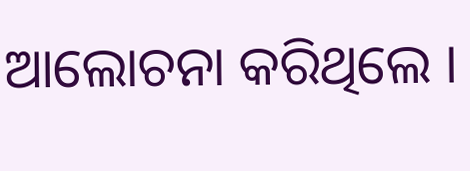ଆଲୋଚନା କରିଥିଲେ ।